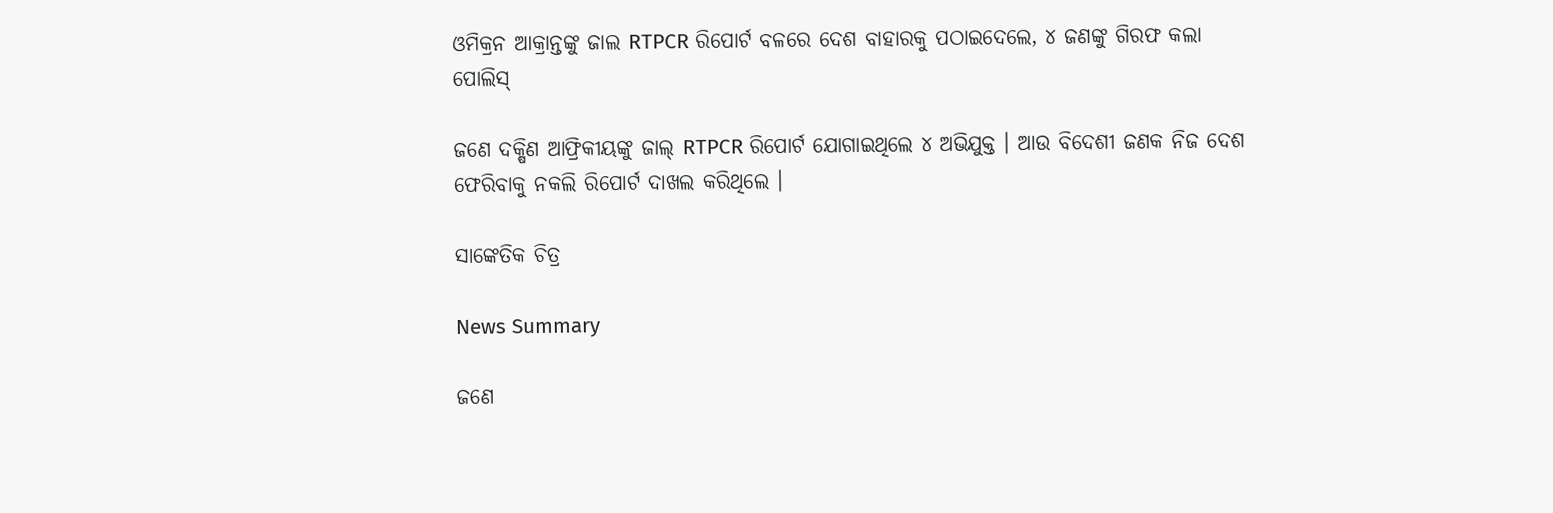ଓମିକ୍ରନ ଆକ୍ରାନ୍ତଙ୍କୁ ଜାଲ RTPCR ରିପୋର୍ଟ ବଳରେ ଦେଶ ବାହାରକୁ ପଠାଇଦେଲେ, ୪ ଜଣଙ୍କୁ ଗିରଫ କଲା ପୋଲିସ୍

ଜଣେ ଦକ୍ଷିଣ ଆଫ୍ରିକୀୟଙ୍କୁ ଜାଲ୍ RTPCR ରିପୋର୍ଟ ଯୋଗାଇଥିଲେ ୪ ଅଭିଯୁକ୍ତ । ଆଉ ବିଦେଶୀ ଜଣକ ନିଜ ଦେଶ ଫେରିବାକୁ ନକଲି ରିପୋର୍ଟ ଦାଖଲ କରିଥିଲେ ।

ସାଙ୍କେତିକ ଚିତ୍ର

News Summary

ଜଣେ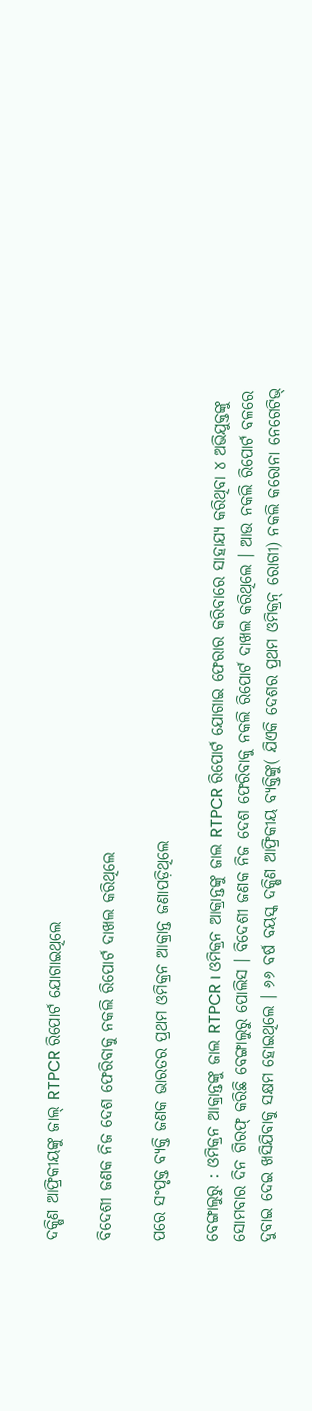ଦକ୍ଷିଣ ଆଫ୍ରିକୀୟଙ୍କୁ ଜାଲ୍ RTPCR ରିପୋର୍ଟ ଯୋଗାଇଥିଲେ

ବିଦେଶୀ ଜଣକ ନିଜ ଦେଶ ଫେରିବାକୁ ନକଲି ରିପୋର୍ଟ ଦାଖଲ କରିଥିଲେ

ପରେ ସଂପୃକ୍ତ ବ୍ୟକ୍ତି ଜଣକ ଭାରତର ପ୍ରଥମ ଓମିକ୍ରନ ଆକ୍ରାନ୍ତ ଜଣାପଡ଼ିଥିଲେ

ବେଙ୍ଗାଲୁରୁ : ଓମିକ୍ରନ ଆକ୍ରାନ୍ତଙ୍କୁ ଜାଲ RTPCR । ଓମିକ୍ରନ ଆକ୍ରାନ୍ତଙ୍କୁ ଜାଲ RTPCR ରିପୋର୍ଟ ଯୋଗାଇ ଫେରାର କରିବାରେ ସାହାଯ୍ୟ କରିଥିବା ୪ ଅଭିଯୁକ୍ତଙ୍କୁ ସୋମବାର ଦିନ ଗିରଫ୍ କରିଛି ବେଙ୍ଗାଲୁରୁ ପୋଲିସ । ବିଦେଶୀ ଜଣକ ନିଜ ଦେଶ ଫେରିବାକୁ ନକଲି ରିପୋର୍ଟ ଦାଖଲ କରିଥିଲେ । ଆଉ ନକଲି ରିପୋର୍ଟ ବଳରେ ଦୁବାଇ ଦେଇ ଖସିଯିବାକୁ ସକ୍ଷମ ହୋଇଥିଲେ । ୬୬ ବର୍ଷ ବୟସ୍କ ଦକ୍ଷିଣ ଆଫ୍ରିକୀୟ ବ୍ୟକ୍ତିଙ୍କୁ( ଯିଏକି ଦେଶର ପ୍ରଥମ ଓମିକ୍ରନ୍ ରୋଗୀ) ନକଲି କରୋନା ନେଗେଟିଭ୍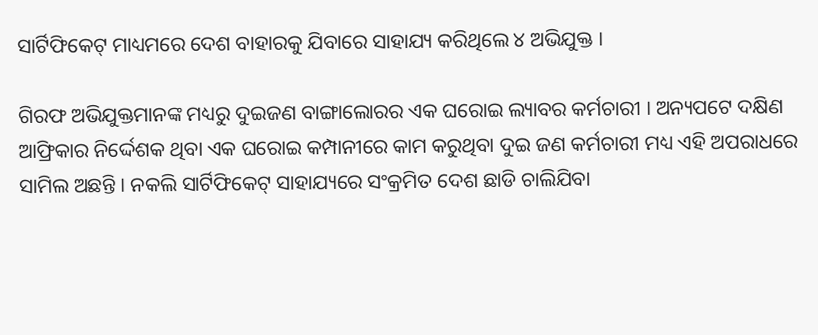ସାର୍ଟିଫିକେଟ୍ ମାଧ୍ୟମରେ ଦେଶ ବାହାରକୁ ଯିବାରେ ସାହାଯ୍ୟ କରିଥିଲେ ୪ ଅଭିଯୁକ୍ତ ।

ଗିରଫ ଅଭିଯୁକ୍ତମାନଙ୍କ ମଧ୍ୟରୁ ଦୁଇଜଣ ବାଙ୍ଗାଲୋରର ଏକ ଘରୋଇ ଲ୍ୟାବର କର୍ମଚାରୀ । ଅନ୍ୟପଟେ ଦକ୍ଷିଣ ଆଫ୍ରିକାର ନିର୍ଦ୍ଦେଶକ ଥିବା ଏକ ଘରୋଇ କମ୍ପାନୀରେ କାମ କରୁଥିବା ଦୁଇ ଜଣ କର୍ମଚାରୀ ମଧ୍ୟ ଏହି ଅପରାଧରେ ସାମିଲ ଅଛନ୍ତି । ନକଲି ସାର୍ଟିଫିକେଟ୍ ସାହାଯ୍ୟରେ ସଂକ୍ରମିତ ଦେଶ ଛାଡି ଚାଲିଯିବା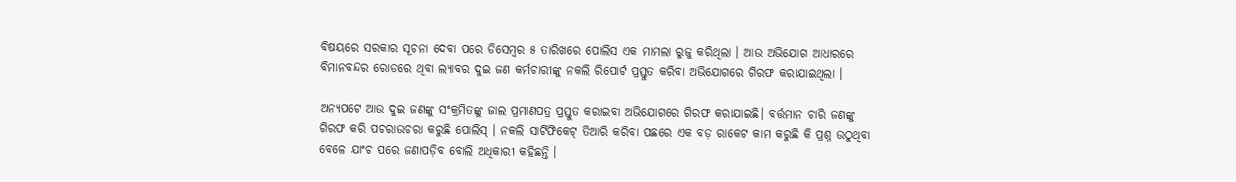ବିଷୟରେ ସରକାର ସୂଚନା ଦେବା ପରେ ଡିସେମ୍ବର ୫ ତାରିଖରେ ପୋଲିସ ଏକ ମାମଲା ରୁଜୁ କରିଥିଲା । ଆଉ ଅଭିଯୋଗ ଆଧାରରେ ବିମାନବନ୍ଦର ରୋଡରେ ଥିବା ଲ୍ୟାବର ଦୁଇ ଜଣ କର୍ମଚାରୀଙ୍କୁ ନକଲି ରିପୋର୍ଟ ପ୍ରସ୍ତୁତ କରିବା ଅଭିଯୋଗରେ ଗିରଫ କରାଯାଇଥିଲା ।

ଅନ୍ୟପଟେ ଆଉ ଦୁଇ ଜଣଙ୍କୁ ସଂକ୍ରମିତଙ୍କୁ ଜାଲ ପ୍ରମାଣପତ୍ର ପ୍ରସ୍ତୁତ କରାଇବା ଅଭିଯୋଗରେ ଗିରଫ କରାଯାଇଛି। ବର୍ତ୍ତମାନ ଚାରି ଜଣଙ୍କୁ ଗିରଫ କରି ପଚରାଉଚରା କରୁଛି ପୋଲିସ୍ । ନକଲି ସାର୍ଟିଫିକେଟ୍ ତିଆରି କରିବା ପଛରେ ଏକ ବଡ଼ ରାକେଟ କାମ କରୁଛି କି ପ୍ରଶ୍ନ ଉଠୁଥିବା ବେଳେ ଯାଂଚ ପରେ ଜଣାପଡ଼ିବ ବୋଲି ଅଧିକାରୀ କହିଛନ୍ତି ।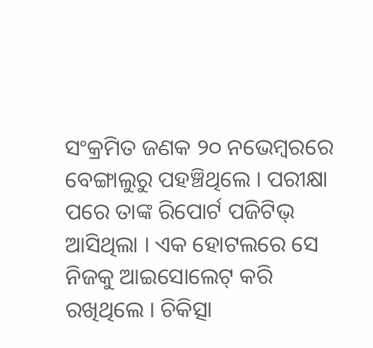ସଂକ୍ରମିତ ଜଣକ ୨୦ ନଭେମ୍ବରରେ ବେଙ୍ଗାଲୁରୁ ପହଞ୍ଚିଥିଲେ । ପରୀକ୍ଷା ପରେ ତାଙ୍କ ରିପୋର୍ଟ ପଜିଟିଭ୍ ଆସିଥିଲା । ଏକ ହୋଟଲରେ ସେ ନିଜକୁ ଆଇସୋଲେଟ୍ କରି ରଖିଥିଲେ । ଚିକିତ୍ସା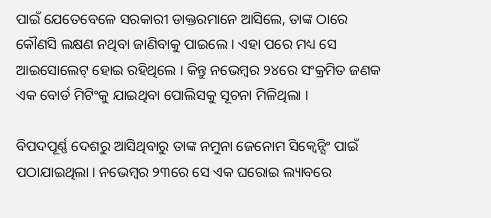ପାଇଁ ଯେତେବେଳେ ସରକାରୀ ଡାକ୍ତରମାନେ ଆସିଲେ, ତାଙ୍କ ଠାରେ କୌଣସି ଲକ୍ଷଣ ନଥିବା ଜାଣିବାକୁ ପାଇଲେ । ଏହା ପରେ ମଧ୍ୟ ସେ ଆଇସୋଲେଟ୍ ହୋଇ ରହିଥିଲେ । କିନ୍ତୁ ନଭେମ୍ବର ୨୪ରେ ସଂକ୍ରମିତ ଜଣକ ଏକ ବୋର୍ଡ ମିଟିଂକୁ ଯାଇଥିବା ପୋଲିସକୁ ସୂଚନା ମିଳିଥିଲା ।

ବିପଦପୂର୍ଣ୍ଣ ଦେଶରୁ ଆସିଥିବାରୁ ତାଙ୍କ ନମୁନା ଜେନୋମ ସିକ୍ୱେନ୍ସିଂ ପାଇଁ ପଠାଯାଇଥିଲା । ନଭେମ୍ବର ୨୩ରେ ସେ ଏକ ଘରୋଇ ଲ୍ୟାବରେ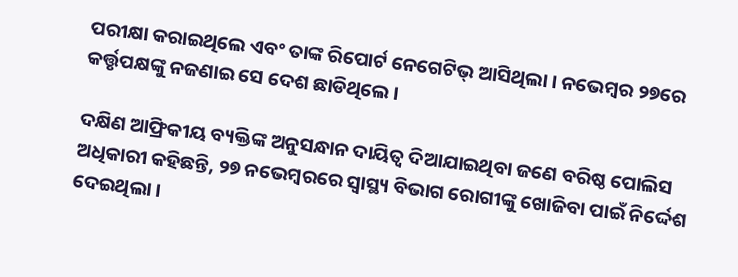ପରୀକ୍ଷା କରାଇଥିଲେ ଏବଂ ତାଙ୍କ ରିପୋର୍ଟ ନେଗେଟିଭ୍ ଆସିଥିଲା । ନଭେମ୍ବର ୨୭ରେ କର୍ତ୍ତୃପକ୍ଷଙ୍କୁ ନଜଣାଇ ସେ ଦେଶ ଛାଡିଥିଲେ ।

ଦକ୍ଷିଣ ଆଫ୍ରିକୀୟ ବ୍ୟକ୍ତିଙ୍କ ଅନୁସନ୍ଧାନ ଦାୟିତ୍ୱ ଦିଆଯାଇଥିବା ଜଣେ ବରିଷ୍ଠ ପୋଲିସ ଅଧିକାରୀ କହିଛନ୍ତି, ୨୭ ନଭେମ୍ବରରେ ସ୍ୱାସ୍ଥ୍ୟ ବିଭାଗ ରୋଗୀଙ୍କୁ ଖୋଜିବା ପାଇଁ ନିର୍ଦ୍ଦେଶ ଦେଇଥିଲା ।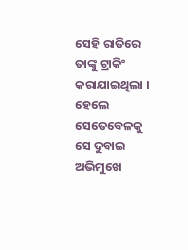ସେହି ରାତିରେ ତାଙ୍କୁ ଟ୍ରାକିଂ କରାଯାଇଥିଲା । ହେଲେ ସେତେବେଳକୁ ସେ ଦୁବାଇ ଅଭିମୁଖେ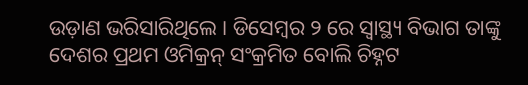ଉଡ଼ାଣ ଭରିସାରିଥିଲେ । ଡିସେମ୍ବର ୨ ରେ ସ୍ୱାସ୍ଥ୍ୟ ବିଭାଗ ତାଙ୍କୁ ଦେଶର ପ୍ରଥମ ଓମିକ୍ରନ୍ ସଂକ୍ରମିତ ବୋଲି ଚିହ୍ନଟ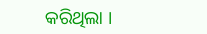କରିଥିଲା ।